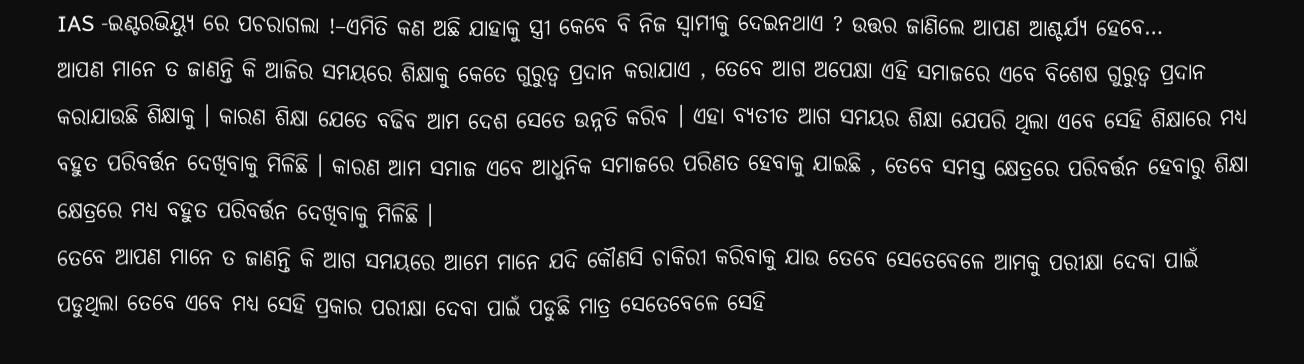IAS -ଇଣ୍ଟରଭିୟ୍ୟୁ ରେ ପଚରାଗଲା !–ଏମିତି କଣ ଅଛି ଯାହାକୁ ସ୍ତ୍ରୀ କେବେ ବି ନିଜ ସ୍ବାମୀକୁ ଦେଇନଥାଏ ? ଉତ୍ତର ଜାଣିଲେ ଆପଣ ଆଶ୍ଚର୍ଯ୍ୟ ହେବେ…
ଆପଣ ମାନେ ତ ଜାଣନ୍ତି କି ଆଜିର ସମୟରେ ଶିକ୍ଷାକୁ କେତେ ଗୁରୁତ୍ୱ ପ୍ରଦାନ କରାଯାଏ , ତେବେ ଆଗ ଅପେକ୍ଷା ଏହି ସମାଜରେ ଏବେ ବିଶେଷ ଗୁରୁତ୍ୱ ପ୍ରଦାନ କରାଯାଉଛି ଶିକ୍ଷାକୁ । କାରଣ ଶିକ୍ଷା ଯେତେ ବଢିବ ଆମ ଦେଶ ସେତେ ଉନ୍ନତି କରିବ । ଏହା ବ୍ୟତୀତ ଆଗ ସମୟର ଶିକ୍ଷା ଯେପରି ଥିଲା ଏବେ ସେହି ଶିକ୍ଷାରେ ମଧ୍ୟ ବହୁତ ପରିବର୍ତ୍ତନ ଦେଖିବାକୁ ମିଳିଛି । କାରଣ ଆମ ସମାଜ ଏବେ ଆଧୁନିକ ସମାଜରେ ପରିଣତ ହେବାକୁ ଯାଇଛି , ତେବେ ସମସ୍ତ କ୍ଷେତ୍ରରେ ପରିବର୍ତ୍ତନ ହେବାରୁ ଶିକ୍ଷା କ୍ଷେତ୍ରରେ ମଧ୍ୟ ବହୁତ ପରିବର୍ତ୍ତନ ଦେଖିବାକୁ ମିଳିଛି ।
ତେବେ ଆପଣ ମାନେ ତ ଜାଣନ୍ତି କି ଆଗ ସମୟରେ ଆମେ ମାନେ ଯଦି କୌଣସି ଚାକିରୀ କରିବାକୁ ଯାଉ ତେବେ ସେତେବେଳେ ଆମକୁ ପରୀକ୍ଷା ଦେବା ପାଇଁ ପଡୁଥିଲା ତେବେ ଏବେ ମଧ୍ୟ ସେହି ପ୍ରକାର ପରୀକ୍ଷା ଦେବା ପାଇଁ ପଡୁଛି ମାତ୍ର ସେତେବେଳେ ସେହି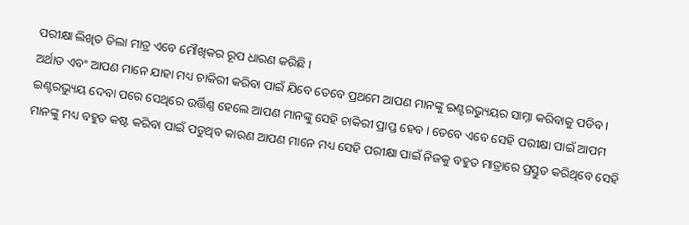ପରୀକ୍ଷା ଲିଖିତ ତିଲା ମାତ୍ର ଏବେ ମୌଖିକର ରୂପ ଧାରଣ କରିଛି ।
ଅର୍ଥାତ ଏବଂ ଆପଣ ମାନେ ଯାହା ମଧ୍ୟ ଚାକିରୀ କରିବା ପାଇଁ ଯିବେ ତେବେ ପ୍ରଥମେ ଆପଣ ମାନଙ୍କୁ ଇଣ୍ଟରଭ୍ୟୁୟର ସାମ୍ନା କରିବାକୁ ପଡିବ । ଇଣ୍ଟରଭ୍ୟୁୟ ଦେବା ପରେ ସେଥିରେ ଉର୍ତ୍ତିଣ୍ଣ ହେଲେ ଆପଣ ମାନଙ୍କୁ ସେହି ଚାକିରୀ ପ୍ରାପ୍ତ ହେବ । ତେବେ ଏବେ ସେହି ପରୀକ୍ଷା ପାଇଁ ଆପମ ମାନଙ୍କୁ ମଧ୍ୟ ବହୁତ କଷ୍ଟ କରିବା ପାଇଁ ପଡୁଥିବ କାରଣ ଆପଣ ମାନେ ମଧ୍ୟ ସେହି ପରୀକ୍ଷା ପାଇଁ ନିଜକୁ ବହୁତ ମାତ୍ରାରେ ପ୍ରସ୍ତୁତ କରିଥିବେ ସେହି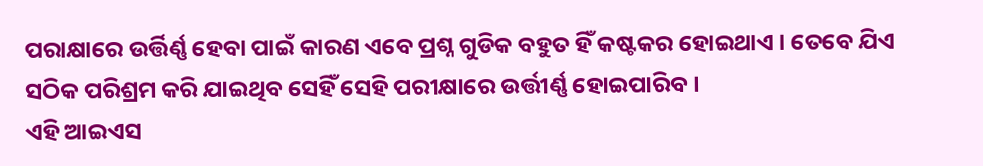ପରାକ୍ଷାରେ ଉର୍ତ୍ତିର୍ଣ୍ଣ ହେବା ପାଇଁ କାରଣ ଏବେ ପ୍ରଶ୍ନ ଗୁଡିକ ବହୁତ ହିଁ କଷ୍ଟକର ହୋଇଥାଏ । ତେବେ ଯିଏ ସଠିକ ପରିଶ୍ରମ କରି ଯାଇଥିବ ସେହିଁ ସେହି ପରୀକ୍ଷାରେ ଉର୍ତ୍ତୀର୍ଣ୍ଣ ହୋଇପାରିବ ।
ଏହି ଆଇଏସ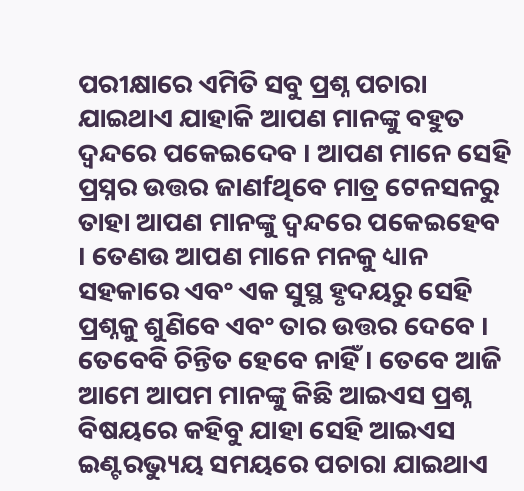ପରୀକ୍ଷାରେ ଏମିତି ସବୁ ପ୍ରଶ୍ନ ପଚାରା ଯାଇଥାଏ ଯାହାକି ଆପଣ ମାନଙ୍କୁ ବହୁତ ଦ୍ୱନ୍ଦରେ ପକେଇଦେବ । ଆପଣ ମାନେ ସେହି ପ୍ରସ୍ନର ଉତ୍ତର ଜାଣfଥିବେ ମାତ୍ର ଟେନସନରୁ ତାହା ଆପଣ ମାନଙ୍କୁ ଦ୍ୱନ୍ଦରେ ପକେଇହେବ । ତେଣଉ ଆପଣ ମାନେ ମନକୁ ଧ୍ୟାନ ସହକାରେ ଏବଂ ଏକ ସୁସ୍ଥ ହୃଦୟରୁ ସେହି ପ୍ରଶ୍ନକୁ ଶୁଣିବେ ଏବଂ ତାର ଉତ୍ତର ଦେବେ । ତେବେବି ଚିନ୍ତିତ ହେବେ ନାହିଁ । ତେବେ ଆଜି ଆମେ ଆପମ ମାନଙ୍କୁ କିଛି ଆଇଏସ ପ୍ରଶ୍ନ ବିଷୟରେ କହିବୁ ଯାହା ସେହି ଆଇଏସ ଇଣ୍ଟରଭ୍ୟୁୟ ସମୟରେ ପଚାରା ଯାଇଥାଏ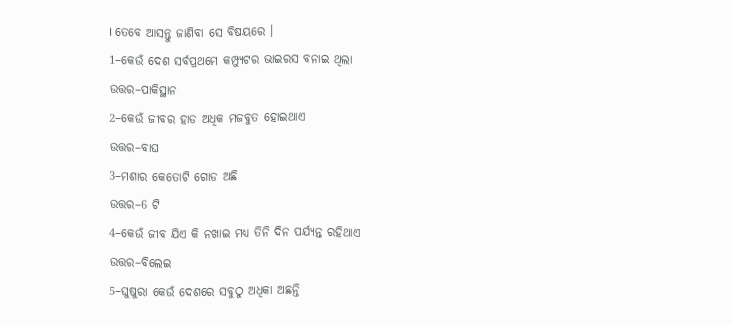। ତେବେ ଆସନ୍ତୁ ଜାଣିବା ସେ ବିଷୟରେ ।
1–କେଉଁ ଦେଶ ସର୍ବପ୍ରଥମେ କମ୍ପ୍ୟୁଟର ଭାଇରସ ବନାଇ ଥିଲା
ଉତ୍ତର–ପାକିସ୍ଥାନ
2–କେଉଁ ଜୀବର ହାଡ ଅଧିକ ମଜବୁତ ହୋଇଥାଏ
ଉତ୍ତର–ବାଘ
3–ମଶାର କେତୋଟି ଗୋଡ ଅଛି
ଉତ୍ତର–6 ଟି
4–କେଉଁ ଜୀବ ଯିଏ କି ନଖାଇ ମଧ୍ୟ ତିନି ଦିନ ପର୍ଯ୍ୟନ୍ତ ରହିଥାଏ
ଉତ୍ତର–ବିଲେଇ
5–ଘୁଷୁରା କେଉଁ ଦେଶରେ ସବୁଠୁ ଅଧିକା ଅଛନ୍ତି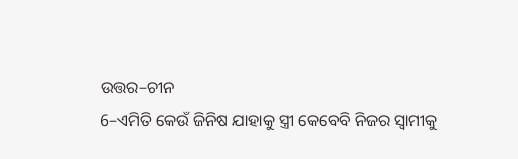ଉତ୍ତର–ଚୀନ
6–ଏମିତି କେଉଁ ଜିନିଷ ଯାହାକୁ ସ୍ତ୍ରୀ କେବେବି ନିଜର ସ୍ୱାମୀକୁ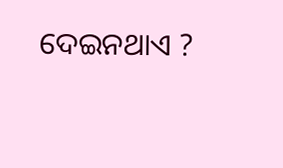ଦେଇନଥାଏ ?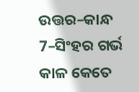ଉତ୍ତର–କାନ୍ଧ
7–ସିଂହର ଗର୍ଭ କାଳ କେତେ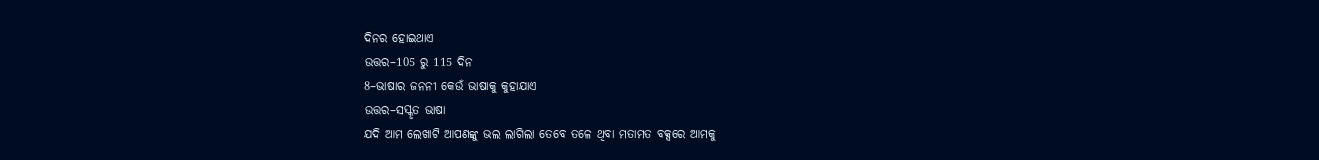ଦିନର ହୋଇଥାଏ
ଉତ୍ତର–105 ରୁ 115 ଦିନ
8–ଭାଷାର ଜନନୀ କେଉଁ ଭାଷାକୁ କୁହାଯାଏ
ଉତ୍ତର–ସସ୍କୃତ ଭାଷା
ଯଦି ଆମ ଲେଖାଟି ଆପଣଙ୍କୁ ଭଲ ଲାଗିଲା ତେବେ ତଳେ ଥିବା ମତାମତ ବକ୍ସରେ ଆମକୁ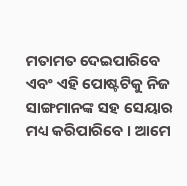ମତାମତ ଦେଇପାରିବେ ଏବଂ ଏହି ପୋଷ୍ଟଟିକୁ ନିଜ ସାଙ୍ଗମାନଙ୍କ ସହ ସେୟାର ମଧ୍ୟ କରିପାରିବେ । ଆମେ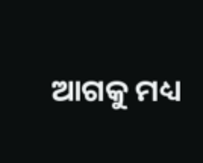ଆଗକୁ ମଧ୍ୟ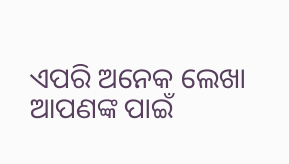ଏପରି ଅନେକ ଲେଖା ଆପଣଙ୍କ ପାଇଁ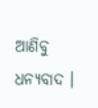ଆଣିବୁ ଧନ୍ୟବାଦ ।